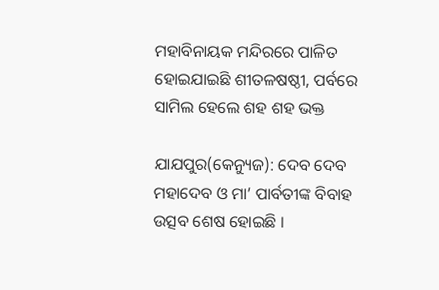ମହାବିନାୟକ ମନ୍ଦିରରେ ପାଳିତ ହୋଇଯାଇଛି ଶୀତଳଷଷ୍ଠୀ, ପର୍ବରେ ସାମିଲ ହେଲେ ଶହ ଶହ ଭକ୍ତ

ଯାଯପୁର(କେନ୍ୟୁଜ): ଦେବ ଦେବ ମହାଦେବ ଓ ମା’ ପାର୍ବତୀଙ୍କ ବିବାହ ଉତ୍ସବ ଶେଷ ହୋଇଛି ।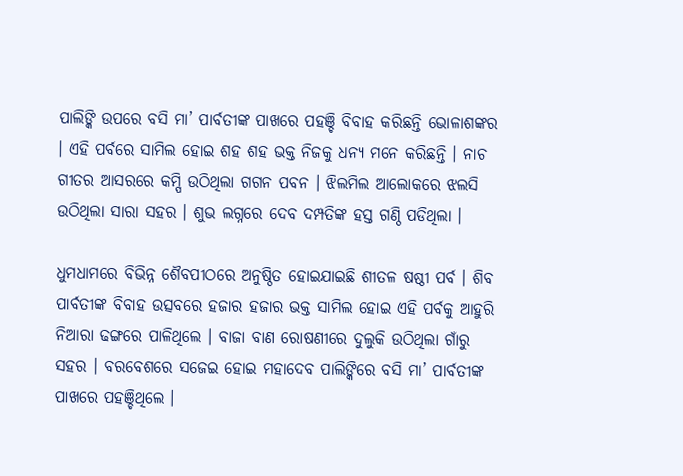ପାଲିଙ୍କି ଉପରେ ବସି ମା’ ପାର୍ବତୀଙ୍କ ପାଖରେ ପହଞ୍ଚି ବିବାହ କରିଛନ୍ତି ଭୋଳାଶଙ୍କର । ଏହି ପର୍ବରେ ସାମିଲ ହୋଇ ଶହ ଶହ ଭକ୍ତ ନିଜକୁ ଧନ୍ୟ ମନେ କରିଛନ୍ତି । ନାଚ ଗୀତର ଆସରରେ କମ୍ପି ଉଠିଥିଲା ଗଗନ ପବନ । ଝିଲମିଲ ଆଲୋକରେ ଝଲସି ଉଠିଥିଲା ସାରା ସହର । ଶୁଭ ଲଗ୍ନରେ ଦେବ ଦମ୍ପତିଙ୍କ ହସ୍ତ ଗଣ୍ଠି ପଡିଥିଲା ।

ଧୁମଧାମରେ ବିଭିନ୍ନ ଶୈବପୀଠରେ ଅନୁଷ୍ଠିତ ହୋଇଯାଇଛି ଶୀତଳ ଷଷ୍ଠୀ ପର୍ବ । ଶିବ ପାର୍ବତୀଙ୍କ ବିବାହ ଉତ୍ସବରେ ହଜାର ହଜାର ଭକ୍ତ ସାମିଲ ହୋଇ ଏହି ପର୍ବକୁ ଆହୁରି ନିଆରା ଢଙ୍ଗରେ ପାଳିଥିଲେ । ବାଜା ବାଣ ରୋଷଣୀରେ ଦୁଲୁକି ଉଠିଥିଲା ଗାଁରୁ ସହର । ବରବେଶରେ ସଜେଇ ହୋଇ ମହାଦେବ ପାଲିଙ୍କିରେ ବସି ମା’ ପାର୍ବତୀଙ୍କ ପାଖରେ ପହଞ୍ଚିଥିଲେ ।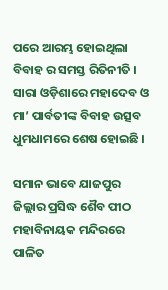ପରେ ଆରମ୍ଭ ହୋଇଥିଲା ବିବାହ ର ସମସ୍ତ ରିତିନୀତି । ସାରା ଓଡ଼ିଶାରେ ମହାଦେବ ଓ ମା’ ପାର୍ବତୀଙ୍କ ବିବାହ ଉତ୍ସବ ଧୁମଧାମରେ ଶେଷ ହୋଇଛି ।

ସମାନ ଭାବେ ଯାଜପୁର ଜିଲ୍ଲାର ପ୍ରସିଦ୍ଧ ଶୈବ ପୀଠ ମହାବିନାୟକ ମନ୍ଦିରରେ ପାଳିତ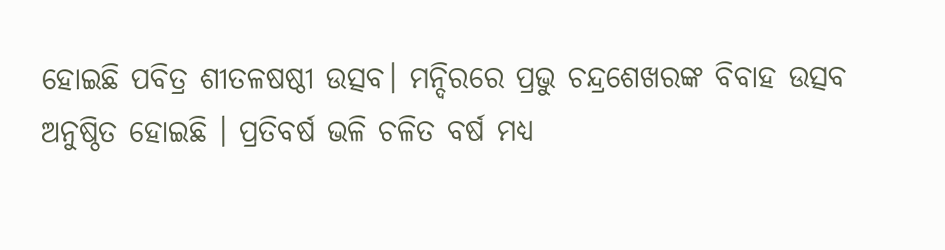ହୋଇଛି ପବିତ୍ର ଶୀତଳଷଷ୍ଠୀ ଉତ୍ସବ। ମନ୍ଦିରରେ ପ୍ରଭୁ ଚନ୍ଦ୍ରଶେଖରଙ୍କ ବିବାହ ଉତ୍ସବ ଅନୁଷ୍ଠିତ ହୋଇଛି । ପ୍ରତିବର୍ଷ ଭଳି ଚଳିତ ବର୍ଷ ମଧ୍ୟ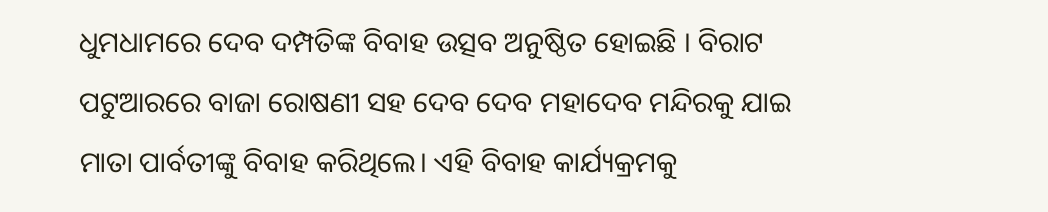ଧୁମଧାମରେ ଦେବ ଦମ୍ପତିଙ୍କ ବିବାହ ଉତ୍ସବ ଅନୁଷ୍ଠିତ ହୋଇଛି । ବିରାଟ ପଟୁଆରରେ ବାଜା ରୋଷଣୀ ସହ ଦେବ ଦେବ ମହାଦେବ ମନ୍ଦିରକୁ ଯାଇ ମାତା ପାର୍ବତୀଙ୍କୁ ବିବାହ କରିଥିଲେ। ଏହି ବିବାହ କାର୍ଯ୍ୟକ୍ରମକୁ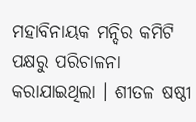ମହାବିନାୟକ ମନ୍ଦିର କମିଟି ପକ୍ଷରୁ ପରିଚାଳନା କରାଯାଇଥିଲା । ଶୀତଳ ଷଷ୍ଠୀ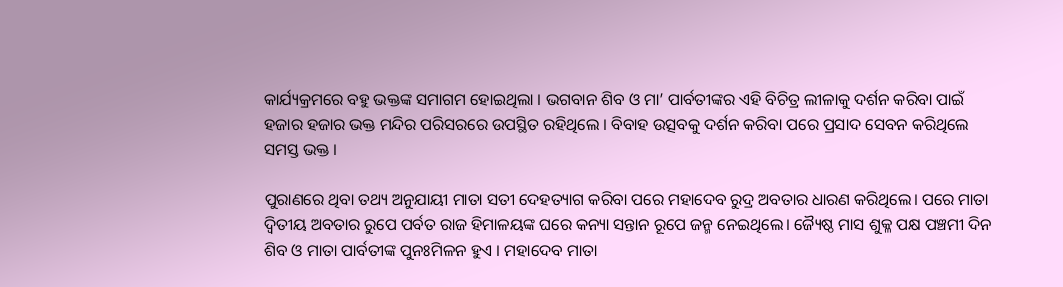କାର୍ଯ୍ୟକ୍ରମରେ ବହୁ ଭକ୍ତଙ୍କ ସମାଗମ ହୋଇଥିଲା । ଭଗବାନ ଶିବ ଓ ମା’ ପାର୍ବତୀଙ୍କର ଏହି ବିଚିତ୍ର ଲୀଳାକୁ ଦର୍ଶନ କରିବା ପାଇଁ ହଜାର ହଜାର ଭକ୍ତ ମନ୍ଦିର ପରିସରରେ ଉପସ୍ଥିତ ରହିଥିଲେ । ବିବାହ ଉତ୍ସବକୁ ଦର୍ଶନ କରିବା ପରେ ପ୍ରସାଦ ସେବନ କରିଥିଲେ ସମସ୍ତ ଭକ୍ତ ।

ପୁରାଣରେ ଥିବା ତଥ୍ୟ ଅନୁଯାୟୀ ମାତା ସତୀ ଦେହତ୍ୟାଗ କରିବା ପରେ ମହାଦେବ ରୁଦ୍ର ଅବତାର ଧାରଣ କରିଥିଲେ। ପରେ ମାତା ଦ୍ୱିତୀୟ ଅବତାର ରୁପେ ପର୍ବତ ରାଜ ହିମାଳୟଙ୍କ ଘରେ କନ୍ୟା ସନ୍ତାନ ରୂପେ ଜନ୍ମ ନେଇଥିଲେ। ଜ୍ୟୈଷ୍ଠ ମାସ ଶୁକ୍ଳ ପକ୍ଷ ପଞ୍ଚମୀ ଦିନ ଶିବ ଓ ମାତା ପାର୍ବତୀଙ୍କ ପୁନଃମିଳନ ହୁଏ । ମହାଦେବ ମାତା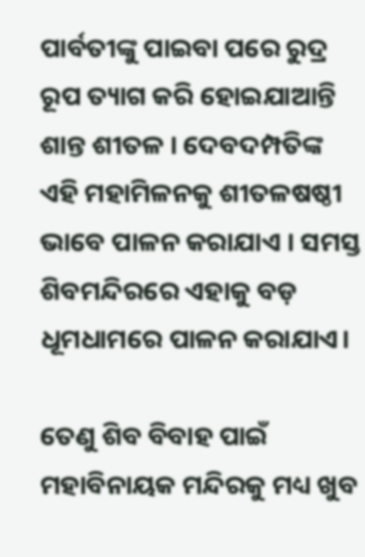ପାର୍ବତୀଙ୍କୁ ପାଇବା ପରେ ରୁଦ୍ର ରୂପ ତ୍ୟାଗ କରି ହୋଇଯାଆନ୍ତି ଶାନ୍ତ ଶୀତଳ । ଦେବଦମ୍ପତିଙ୍କ ଏହି ମହାମିଳନକୁ ଶୀତଳଷଷ୍ଠୀ ଭାବେ ପାଳନ କରାଯାଏ । ସମସ୍ତ ଶିବମନ୍ଦିରରେ ଏହାକୁ ବଡ଼ ଧୂମଧାମରେ ପାଳନ କରାଯାଏ।

ତେଣୁ ଶିବ ବିବାହ ପାଇଁ ମହାବିନାୟକ ମନ୍ଦିରକୁ ମଧ୍ୟ ଖୁବ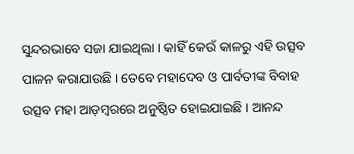ସୁନ୍ଦରଭାବେ ସଜା ଯାଇଥିଲା । କାହିଁ କେଉଁ କାଳରୁ ଏହି ଉତ୍ସବ ପାଳନ କରାଯାଉଛି । ତେବେ ମହାଦେବ ଓ ପାର୍ବତୀଙ୍କ ବିବାହ ଉତ୍ସବ ମହା ଆଡ଼ମ୍ବରରେ ଅନୁଷ୍ଠିତ ହୋଇଯାଇଛି । ଆନନ୍ଦ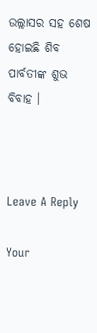ଉଲ୍ଲାସର ସହ ଶେଷ ହୋଇଛି ଶିବ ପାର୍ବତୀଙ୍କ ଶୁଭ ବିବାହ ।



Leave A Reply

Your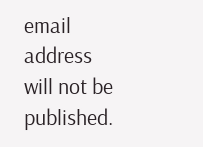email address will not be published.